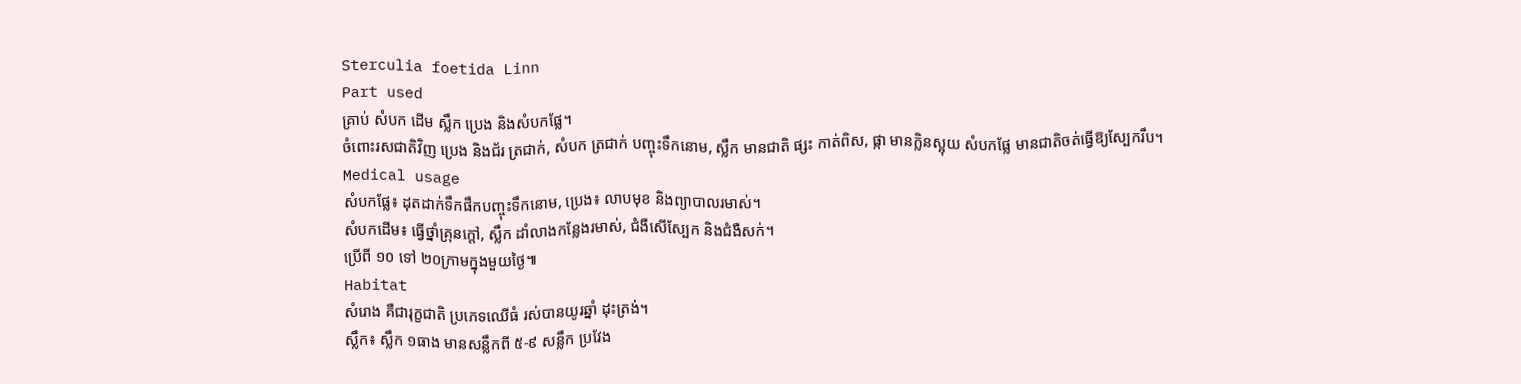Sterculia foetida Linn
Part used
គ្រាប់ សំបក ដើម ស្លឹក ប្រេង និងសំបកផ្លែ។
ចំពោះរសជាតិវិញ ប្រេង និងជ័រ ត្រជាក់, សំបក ត្រជាក់ បញ្ចុះទឹកនោម, ស្លឹក មានជាតិ ផ្សះ កាត់ពិស, ផ្កា មានក្លិនស្អុយ សំបកផ្លែ មានជាតិចត់ធ្វើឱ្យស្បែករឹប។
Medical usage
សំបកផ្លែ៖ ដុតដាក់ទឹកផឹកបញ្ចុះទឹកនោម, ប្រេង៖ លាបមុខ និងព្យាបាលរមាស់។
សំបកដើម៖ ធ្វើថ្នាំគ្រុនក្តៅ, ស្លឹក ដាំលាងកន្លែងរមាស់, ជំងឺសើស្បែក និងជំងឺសក់។
ប្រើពី ១០ ទៅ ២០ក្រាមក្នុងមួយថ្ងៃ៕
Habitat
សំរោង គឺជារុក្ខជាតិ ប្រភេទឈើធំ រស់បានយូរឆ្នាំ ដុះត្រង់។
ស្លឹក៖ ស្លឹក ១ធាង មានសន្លឹកពី ៥-៩ សន្លឹក ប្រវែង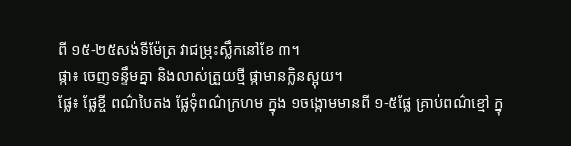ពី ១៥-២៥សង់ទីម៉ែត្រ វាជម្រុះស្លឹកនៅខែ ៣។
ផ្កា៖ ចេញទន្ទឹមគ្នា និងលាស់ត្រួយថ្មី ផ្កាមានក្លិនស្អុយ។
ផ្លែ៖ ផ្លែខ្ចី ពណ៌បៃតង ផ្លែទុំពណ៌ក្រហម ក្នុង ១ចង្កោមមានពី ១-៥ផ្លែ គ្រាប់ពណ៌ខ្មៅ ក្នុ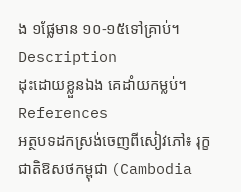ង ១ផ្លែមាន ១០-១៥ទៅគ្រាប់។
Description
ដុះដោយខ្លួនឯង គេដាំយកម្លប់។
References
អត្ថបទដកស្រង់ចេញពីសៀវភៅ៖ រុក្ខជាតិឱសថកម្ពុជា (Cambodia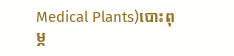Medical Plants)បោះពុម្ភ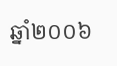ឆ្នាំ២០០៦